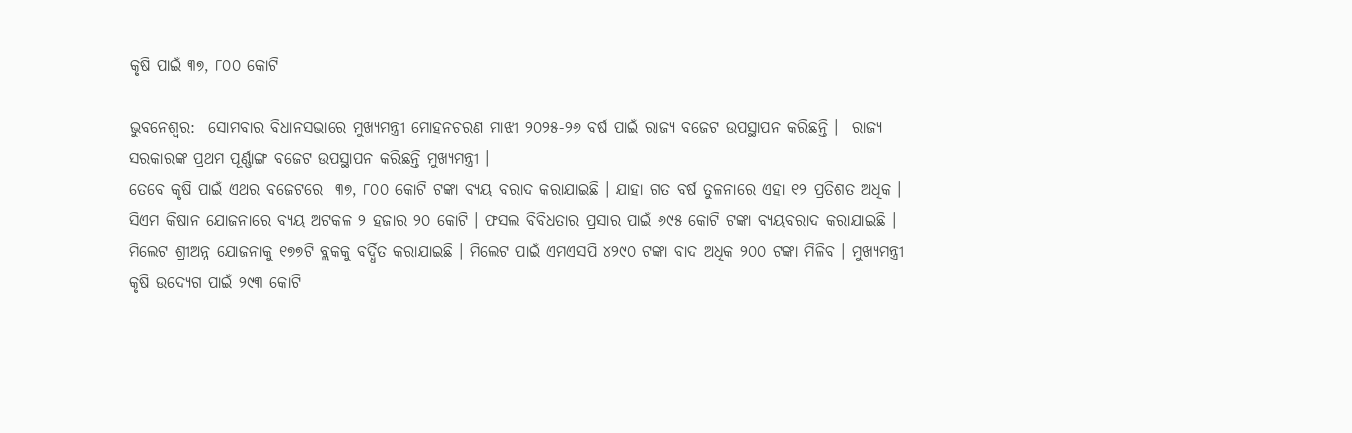କୃଷି ପାଇଁ ୩୭, ୮୦୦ କୋଟି

ଭୁବନେଶ୍ୱର:  ସୋମବାର ବିଧାନସଭାରେ ମୁଖ୍ୟମନ୍ତ୍ରୀ ମୋହନଚରଣ ମାଝୀ ୨୦୨୫-୨୬ ବର୍ଷ ପାଇଁ ରାଜ୍ୟ ବଜେଟ ଉପସ୍ଥାପନ କରିଛନ୍ତି ।  ରାଜ୍ୟ ସରକାରଙ୍କ ପ୍ରଥମ ପୂର୍ଣ୍ଣାଙ୍ଗ ବଜେଟ ଉପସ୍ଥାପନ କରିଛନ୍ତି ମୁଖ୍ୟମନ୍ତ୍ରୀ ।
ତେବେ କୃଷି ପାଇଁ ଏଥର ବଜେଟରେ  ୩୭, ୮୦୦ କୋଟି ଟଙ୍କା ବ୍ୟୟ ବରାଦ କରାଯାଇଛି । ଯାହା ଗତ ବର୍ଷ ତୁଳନାରେ ଏହା ୧୨ ପ୍ରତିଶତ ଅଧିକ । ସିଏମ କିଷାନ ଯୋଜନାରେ ବ୍ୟୟ ଅଟକଳ ୨ ହଜାର ୨୦ କୋଟି । ଫସଲ ବିବିଧତାର ପ୍ରସାର ପାଇଁ ୬୯୫ କୋଟି ଟଙ୍କା ବ୍ୟୟବରାଦ କରାଯାଇଛି । ମିଲେଟ ଶ୍ରୀଅନ୍ନ ଯୋଜନାକୁ ୧୭୭ଟି ବ୍ଲକକୁ ବର୍ଦ୍ଧିତ କରାଯାଇଛି । ମିଲେଟ ପାଇଁ ଏମଏସପି ୪୨୯୦ ଟଙ୍କା ବାଦ ଅଧିକ ୨୦୦ ଟଙ୍କା ମିଳିବ । ମୁଖ୍ୟମନ୍ତ୍ରୀ କୃଷି ଉଦ୍ୟେଗ ପାଇଁ ୨୯୩ କୋଟି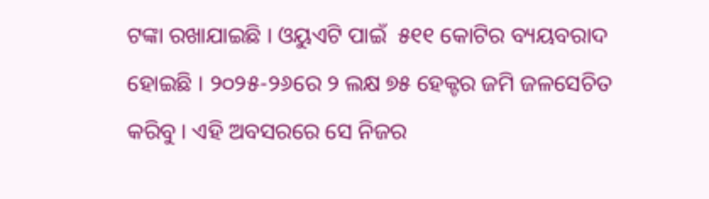ଟଙ୍କା ରଖାଯାଇଛି । ଓୟୁଏଟି ପାଇଁ  ୫୧୧ କୋଟିର ବ୍ୟୟବରାଦ ହୋଇଛି । ୨୦୨୫-୨୬ରେ ୨ ଲକ୍ଷ ୭୫ ହେକ୍ଟର ଜମି ଜଳସେଚିତ କରିବୁ । ଏହି ଅବସରରେ ସେ ନିଜର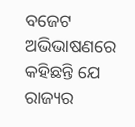ବଜେଟ ଅଭିଭାଷଣରେ କହିଛନ୍ତି ଯେ ରାଜ୍ୟର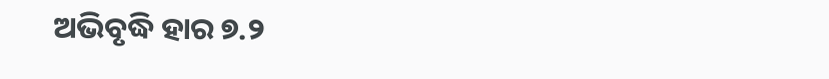ଅଭିବୃଦ୍ଧି ହାର ୭.୨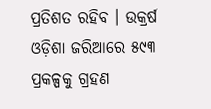ପ୍ରତିଶତ ରହିବ । ଉକ୍ରର୍ଷ ଓଡ଼ିଶା ଜରିଆରେ ୫୯୩ ପ୍ରକଳ୍ପକୁ ଗ୍ରହଣ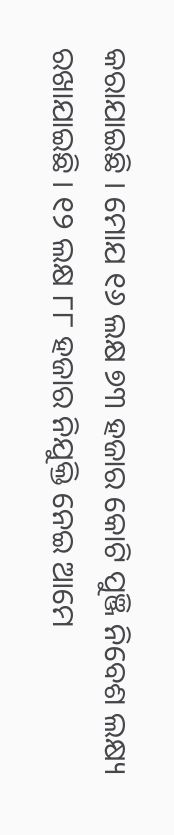କରାଯାଇଛି । ମୋଯ ୧୬ ଲକ୍ଷ ୭୩ ହଜାର କୋଟି ପୁଞ୍ଜି ନିବେଶ ଲକ୍ଷ୍ୟ ରଖାଯାଇଛି । ୧୨ ଲକ୍ଷ ୮୮ ହଜାର ନିଯୁକ୍ତି ନେଇ ଆମେ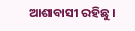ଆଶାବାସୀ ରହିଛୁ ।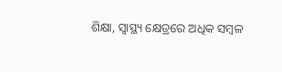ଶିକ୍ଷା, ସ୍ୱାସ୍ଥ୍ୟ କ୍ଷେତ୍ରରେ ଅଧିକ ସମ୍ବଳ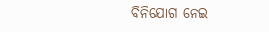ବିନିଯୋଗ ନେଇ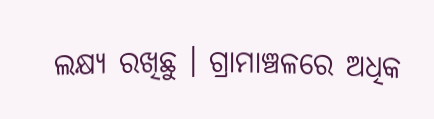ଲକ୍ଷ୍ୟ ରଖିଛୁ । ଗ୍ରାମାଞ୍ଚଳରେ ଅଧିକ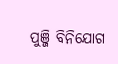ପୁଞ୍ଜି ବିନିଯୋଗ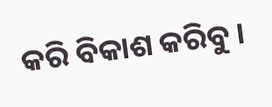କରି ବିକାଶ କରିବୁ ।